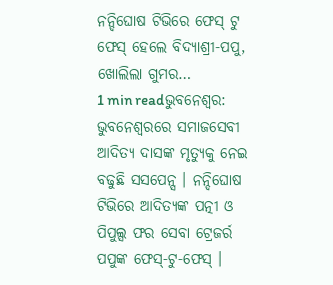ନନ୍ଦିଘୋଷ ଟିଭିରେ ଫେସ୍ ଟୁ ଫେସ୍ ହେଲେ ବିଦ୍ୟାଶ୍ରୀ-ପପୁ, ଖୋଲିଲା ଗୁମର…
1 min readଭୁବନେଶ୍ୱର: ଭୁବନେଶ୍ୱରରେ ସମାଜସେବୀ ଆଦିତ୍ୟ ଦାସଙ୍କ ମୃତ୍ୟୁକୁ ନେଇ ବଢୁଛି ସସପେନ୍ସ । ନନ୍ଦିଘୋଷ ଟିଭିରେ ଆଦିତ୍ୟଙ୍କ ପତ୍ନୀ ଓ ପିପୁଲ୍ସ ଫର ସେବା ଟ୍ରେଜର୍ର ପପୁଙ୍କ ଫେସ୍-ଟୁ-ଫେସ୍ ।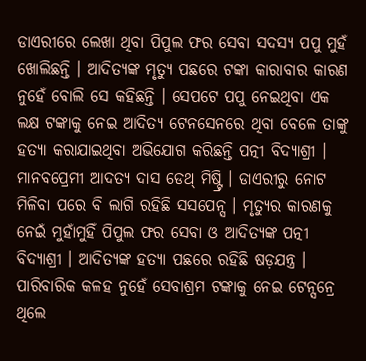ଡାଏରୀରେ ଲେଖା ଥିବା ପିପୁଲ ଫର ସେବା ସଦସ୍ୟ ପପୁ ମୁହଁ ଖୋଲିଛନ୍ତି । ଆଦିତ୍ୟଙ୍କ ମୃତ୍ୟୁ ପଛରେ ଟଙ୍କା କାରାବାର କାରଣ ନୁହେଁ ବୋଲି ସେ କହିଛନ୍ତି । ସେପଟେ ପପୁ ନେଇଥିବା ଏକ ଲକ୍ଷ ଟଙ୍କାକୁ ନେଇ ଆଦିତ୍ୟ ଟେନସେନରେ ଥିବା ବେଳେ ତାଙ୍କୁ ହତ୍ୟା କରାଯାଇଥିବା ଅଭିଯୋଗ କରିଛନ୍ତି ପତ୍ନୀ ବିଦ୍ୟାଶ୍ରୀ ।
ମାନବପ୍ରେମୀ ଆଦତ୍ୟ ଦାସ ଡେଥ୍ ମିଷ୍ଟ୍ରି । ଡାଏରୀରୁ ନୋଟ ମିଳିବା ପରେ ବି ଲାଗି ରହିଛି ସସପେନ୍ସ । ମୃତ୍ୟୁର କାରଣକୁ ନେଇଁ ମୁହାଁମୁହିଁ ପିପୁଲ ଫର ସେବା ଓ ଆଦିତ୍ୟଙ୍କ ପତ୍ନୀ ବିଦ୍ୟାଶ୍ରୀ । ଆଦିତ୍ୟଙ୍କ ହତ୍ୟା ପଛରେ ରହିଛି ଷଡ଼ଯନ୍ତ୍ର । ପାରିବାରିକ କଳହ ନୁହେଁ ସେବାଶ୍ରମ ଟଙ୍କାକୁ ନେଇ ଟେନ୍ସନ୍ରେ ଥିଲେ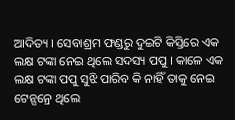ଆଦିତ୍ୟ । ସେବାଶ୍ରମ ଫଣ୍ଡରୁ ଦୁଇଟି କିସ୍ତିରେ ଏକ ଲକ୍ଷ ଟଙ୍କା ନେଇ ଥିଲେ ସଦସ୍ୟ ପପୁ । କାଳେ ଏକ ଲକ୍ଷ ଟଙ୍କା ପପୁ ସୁଝି ପାରିବ କି ନାହିଁ ତାକୁ ନେଇ ଟେନ୍ସନ୍ରେ ଥିଲେ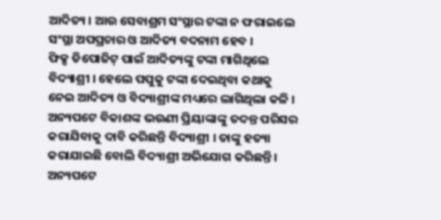ଆଦିତ୍ୟ । ଆଉ ସେବାଶ୍ରମ ସଂସ୍ଥାର ଟଙ୍କା ନ ଫରାଇଲେ ସଂସ୍ଥା ଅପପ୍ରଚାର ଓ ଆଦିତ୍ୟ ବଦନାମ ହେବ ।
ଫିକ୍ସ ଡିପୋଜିଟ୍ ପାଇଁ ଆଦିତ୍ୟଙ୍କୁ ଟଙ୍କା ମାଗିଥିଲେ ବିଦ୍ୟାଶ୍ରୀ । ହେଲେ ପପୁକୁ ଟଙ୍କା ଦେଇଥିବା କଥାକୁ ନେଇ ଆଦିତ୍ୟ ଓ ବିଦ୍ୟାଶ୍ରୀଙ୍କ ମଧ୍ୟରେ ଲାଗିଥିଲା କଳି । ଅନ୍ୟପଟେ ବିକାଶଙ୍କ ଭଉଣୀ ପ୍ରିୟାଙ୍କାଙ୍କୁ ତଦନ୍ତ ପରିସର କରାଯିବାକୁ ଦାବି କରିଛନ୍ତି ବିଦ୍ୟାଶ୍ରୀ । ତାଙ୍କୁ ହତ୍ୟା କରାଯାଇଛି ବୋଲି ବିଦ୍ୟାଶ୍ରୀ ଅଭିଯୋଗ କରିଛନ୍ତି ।
ଅନ୍ୟପଟେ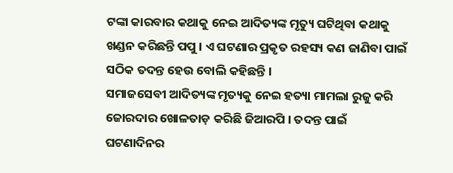ଟଙ୍କା କାରବାର କଥାକୁ ନେଇ ଆଦିତ୍ୟଙ୍କ ମୃତ୍ୟୁ ଘଟିଥିବା କଥାକୁ ଖଣ୍ଡନ କରିଛନ୍ତି ପପୁ । ଏ ଘଟଣାର ପ୍ରକୃତ ରହସ୍ୟ କଣ ଜାଣିବା ପାଇଁ ସଠିକ ତଦନ୍ତ ହେଉ ବୋଲି କହିଛନ୍ତି ।
ସମାଜସେବୀ ଆଦିତ୍ୟଙ୍କ ମୃତ୍ୟକୁ ନେଇ ହତ୍ୟା ମାମଲା ରୁଜୁ କରି ଜୋରଦାର ଖୋଳତାଡ଼ କରିଛି ଜିଆରପି । ତଦନ୍ତ ପାଇଁ ଘଟଣାଦିନର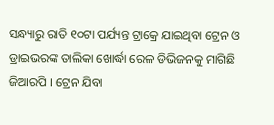ସନ୍ଧ୍ୟାରୁ ରାତି ୧୦ଟା ପର୍ଯ୍ୟନ୍ତ ଟ୍ରାକ୍ରେ ଯାଇଥିବା ଟ୍ରେନ ଓ ଡ୍ରାଇଭରଙ୍କ ତାଲିକା ଖୋର୍ଦ୍ଧା ରେଳ ଡିଭିଜନକୁ ମାଗିଛି ଜିଆରପି । ଟ୍ରେନ ଯିବା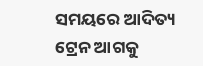ସମୟରେ ଆଦିତ୍ୟ ଟ୍ରେନ ଆଗକୁ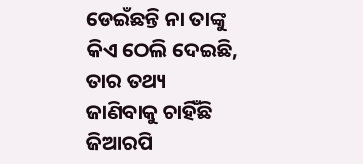ଡେଇଁଛନ୍ତି ନା ତାଙ୍କୁ କିଏ ଠେଲି ଦେଇଛି, ତାର ତଥ୍ୟ ଜାଣିବାକୁ ଚାହିଁଛି ଜିଆରପି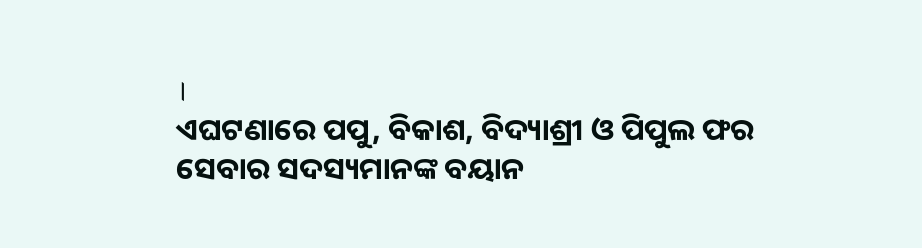।
ଏଘଟଣାରେ ପପୁ, ବିକାଶ, ବିଦ୍ୟାଶ୍ରୀ ଓ ପିପୁଲ ଫର ସେବାର ସଦସ୍ୟମାନଙ୍କ ବୟାନ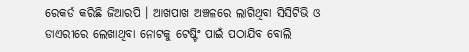ରେକର୍ଡ କରିଛି ଜିଆରପି । ଆଖପାଖ ଅଞ୍ଚଳରେ ଲାଗିଥିବା ସିସିଟିଭି ଓ ଡାଏରୀରେ ଲେଖାଥିବା ନୋଟକୁ ଟେଷ୍ଟିଂ ପାଇଁ ପଠାଯିବ ବୋଲି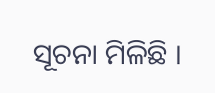ସୂଚନା ମିଳିଛି ।